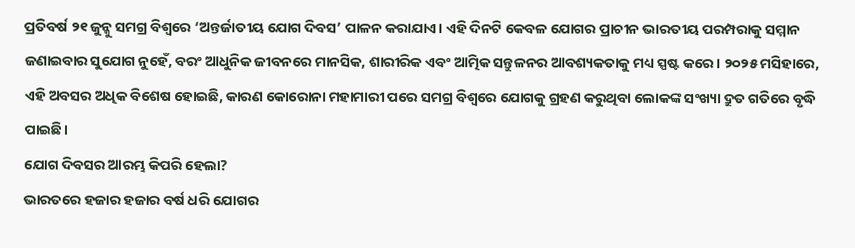ପ୍ରତିବର୍ଷ ୨୧ ଜୁନ୍କୁ ସମଗ୍ର ବିଶ୍ୱରେ ‘ଅନ୍ତର୍ଜାତୀୟ ଯୋଗ ଦିବସ’ ପାଳନ କରାଯାଏ। ଏହି ଦିନଟି କେବଳ ଯୋଗର ପ୍ରାଚୀନ ଭାରତୀୟ ପରମ୍ପରାକୁ ସମ୍ମାନ ଜଣାଇବାର ସୁଯୋଗ ନୁହେଁ, ବରଂ ଆଧୁନିକ ଜୀବନରେ ମାନସିକ, ଶାରୀରିକ ଏବଂ ଆତ୍ମିକ ସନ୍ତୁଳନର ଆବଶ୍ୟକତାକୁ ମଧ୍ୟ ସ୍ପଷ୍ଟ କରେ। ୨୦୨୫ ମସିହାରେ, ଏହି ଅବସର ଅଧିକ ବିଶେଷ ହୋଇଛି, କାରଣ କୋରୋନା ମହାମାରୀ ପରେ ସମଗ୍ର ବିଶ୍ୱରେ ଯୋଗକୁ ଗ୍ରହଣ କରୁଥିବା ଲୋକଙ୍କ ସଂଖ୍ୟା ଦ୍ରୁତ ଗତିରେ ବୃଦ୍ଧି ପାଇଛି।
ଯୋଗ ଦିବସର ଆରମ୍ଭ କିପରି ହେଲା?
ଭାରତରେ ହଜାର ହଜାର ବର୍ଷ ଧରି ଯୋଗର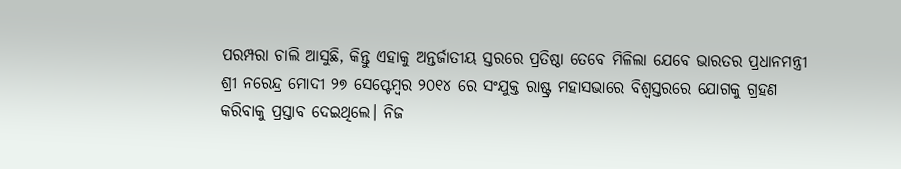ପରମ୍ପରା ଚାଲି ଆସୁଛି, କିନ୍ତୁ ଏହାକୁ ଅନ୍ତର୍ଜାତୀୟ ସ୍ତରରେ ପ୍ରତିଷ୍ଠା ତେବେ ମିଳିଲା ଯେବେ ଭାରତର ପ୍ରଧାନମନ୍ତ୍ରୀ ଶ୍ରୀ ନରେନ୍ଦ୍ର ମୋଦୀ ୨୭ ସେପ୍ଟେମ୍ବର ୨୦୧୪ ରେ ସଂଯୁକ୍ତ ରାଷ୍ଟ୍ର ମହାସଭାରେ ବିଶ୍ୱସ୍ତରରେ ଯୋଗକୁ ଗ୍ରହଣ କରିବାକୁ ପ୍ରସ୍ତାବ ଦେଇଥିଲେ। ନିଜ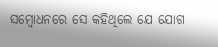ସମ୍ବୋଧନରେ ସେ କହିଥିଲେ ଯେ ଯୋଗ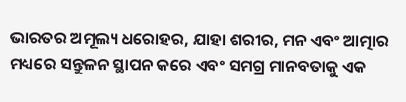ଭାରତର ଅମୂଲ୍ୟ ଧରୋହର, ଯାହା ଶରୀର, ମନ ଏବଂ ଆତ୍ମାର ମଧ୍ୟରେ ସନ୍ତୁଳନ ସ୍ଥାପନ କରେ ଏବଂ ସମଗ୍ର ମାନବତାକୁ ଏକ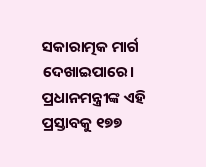ସକାରାତ୍ମକ ମାର୍ଗ ଦେଖାଇପାରେ।
ପ୍ରଧାନମନ୍ତ୍ରୀଙ୍କ ଏହି ପ୍ରସ୍ତାବକୁ ୧୭୭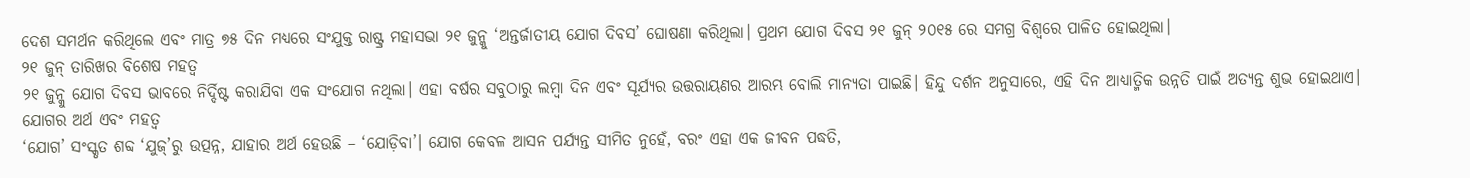ଦେଶ ସମର୍ଥନ କରିଥିଲେ ଏବଂ ମାତ୍ର ୭୫ ଦିନ ମଧ୍ୟରେ ସଂଯୁକ୍ତ ରାଷ୍ଟ୍ର ମହାସଭା ୨୧ ଜୁନ୍କୁ ‘ଅନ୍ତର୍ଜାତୀୟ ଯୋଗ ଦିବସ’ ଘୋଷଣା କରିଥିଲା। ପ୍ରଥମ ଯୋଗ ଦିବସ ୨୧ ଜୁନ୍ ୨୦୧୫ ରେ ସମଗ୍ର ବିଶ୍ୱରେ ପାଳିତ ହୋଇଥିଲା।
୨୧ ଜୁନ୍ ତାରିଖର ବିଶେଷ ମହତ୍ୱ
୨୧ ଜୁନ୍କୁ ଯୋଗ ଦିବସ ଭାବରେ ନିର୍ଦ୍ଦିଷ୍ଟ କରାଯିବା ଏକ ସଂଯୋଗ ନଥିଲା। ଏହା ବର୍ଷର ସବୁଠାରୁ ଲମ୍ବା ଦିନ ଏବଂ ସୂର୍ଯ୍ୟର ଉତ୍ତରାୟଣର ଆରମ୍ଭ ବୋଲି ମାନ୍ୟତା ପାଇଛି। ହିନ୍ଦୁ ଦର୍ଶନ ଅନୁସାରେ, ଏହି ଦିନ ଆଧ୍ୟାତ୍ମିକ ଉନ୍ନତି ପାଇଁ ଅତ୍ୟନ୍ତ ଶୁଭ ହୋଇଥାଏ।
ଯୋଗର ଅର୍ଥ ଏବଂ ମହତ୍ୱ
‘ଯୋଗ’ ସଂସ୍କୃତ ଶବ୍ଦ ‘ଯୁଜ୍’ରୁ ଉତ୍ପନ୍ନ, ଯାହାର ଅର୍ଥ ହେଉଛି – ‘ଯୋଡ଼ିବା’। ଯୋଗ କେବଳ ଆସନ ପର୍ଯ୍ୟନ୍ତ ସୀମିତ ନୁହେଁ, ବରଂ ଏହା ଏକ ଜୀବନ ପଦ୍ଧତି,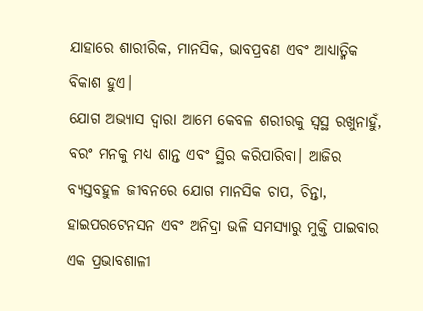ଯାହାରେ ଶାରୀରିକ, ମାନସିକ, ଭାବପ୍ରବଣ ଏବଂ ଆଧ୍ୟାତ୍ମିକ ବିକାଶ ହୁଏ।
ଯୋଗ ଅଭ୍ୟାସ ଦ୍ୱାରା ଆମେ କେବଳ ଶରୀରକୁ ସ୍ୱସ୍ଥ ରଖୁନାହୁଁ, ବରଂ ମନକୁ ମଧ୍ୟ ଶାନ୍ତ ଏବଂ ସ୍ଥିର କରିପାରିବା। ଆଜିର ବ୍ୟସ୍ତବହୁଳ ଜୀବନରେ ଯୋଗ ମାନସିକ ଚାପ, ଚିନ୍ତା, ହାଇପରଟେନସନ ଏବଂ ଅନିଦ୍ରା ଭଳି ସମସ୍ୟାରୁ ମୁକ୍ତି ପାଇବାର ଏକ ପ୍ରଭାବଶାଳୀ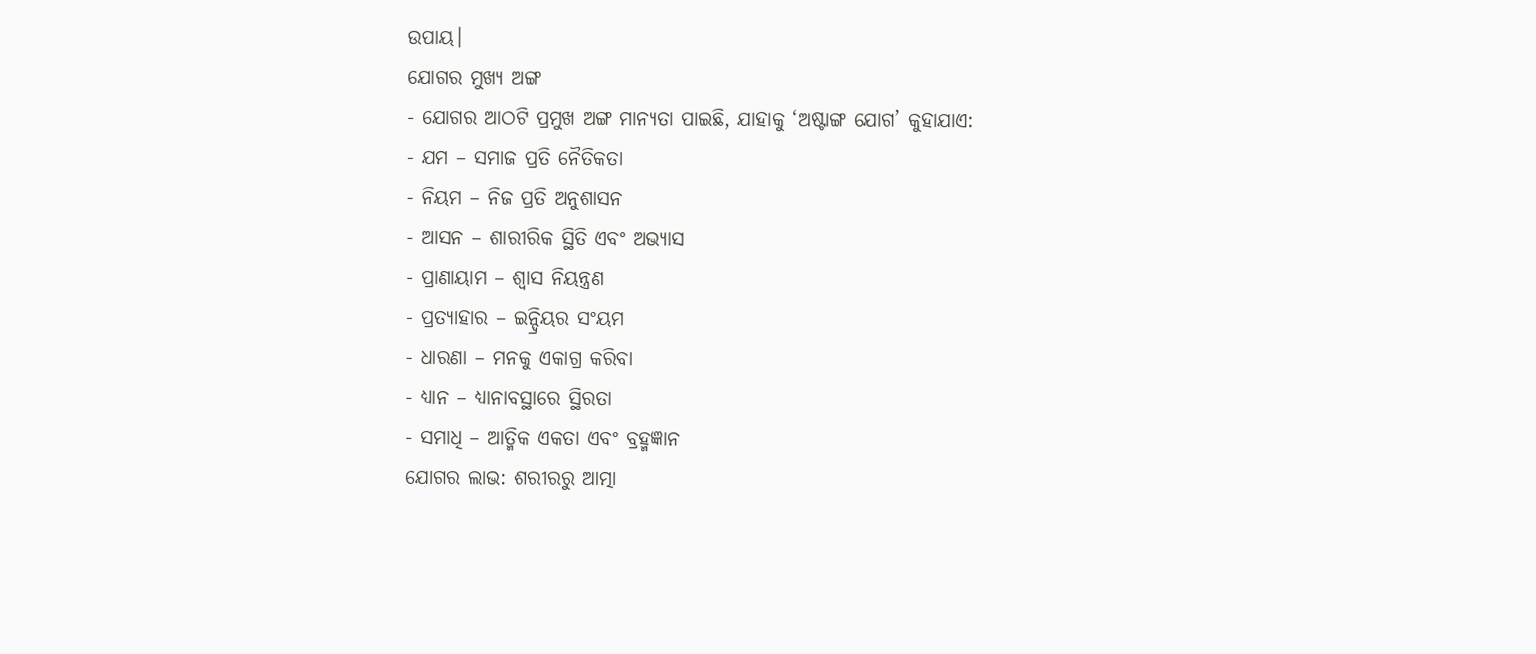ଉପାୟ।
ଯୋଗର ମୁଖ୍ୟ ଅଙ୍ଗ
- ଯୋଗର ଆଠଟି ପ୍ରମୁଖ ଅଙ୍ଗ ମାନ୍ୟତା ପାଇଛି, ଯାହାକୁ ‘ଅଷ୍ଟାଙ୍ଗ ଯୋଗ’ କୁହାଯାଏ:
- ଯମ – ସମାଜ ପ୍ରତି ନୈତିକତା
- ନିୟମ – ନିଜ ପ୍ରତି ଅନୁଶାସନ
- ଆସନ – ଶାରୀରିକ ସ୍ଥିତି ଏବଂ ଅଭ୍ୟାସ
- ପ୍ରାଣାୟାମ – ଶ୍ୱାସ ନିୟନ୍ତ୍ରଣ
- ପ୍ରତ୍ୟାହାର – ଇନ୍ଦ୍ରିୟର ସଂୟମ
- ଧାରଣା – ମନକୁ ଏକାଗ୍ର କରିବା
- ଧ୍ୟାନ – ଧ୍ୟାନାବସ୍ଥାରେ ସ୍ଥିରତା
- ସମାଧି – ଆତ୍ମିକ ଏକତା ଏବଂ ବ୍ରହ୍ମଜ୍ଞାନ
ଯୋଗର ଲାଭ: ଶରୀରରୁ ଆତ୍ମା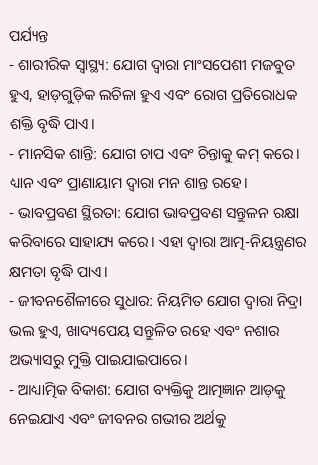ପର୍ଯ୍ୟନ୍ତ
- ଶାରୀରିକ ସ୍ୱାସ୍ଥ୍ୟ: ଯୋଗ ଦ୍ୱାରା ମାଂସପେଶୀ ମଜବୁତ ହୁଏ, ହାଡ଼ଗୁଡ଼ିକ ଲଚିଳା ହୁଏ ଏବଂ ରୋଗ ପ୍ରତିରୋଧକ ଶକ୍ତି ବୃଦ୍ଧି ପାଏ।
- ମାନସିକ ଶାନ୍ତି: ଯୋଗ ଚାପ ଏବଂ ଚିନ୍ତାକୁ କମ୍ କରେ। ଧ୍ୟାନ ଏବଂ ପ୍ରାଣାୟାମ ଦ୍ୱାରା ମନ ଶାନ୍ତ ରହେ।
- ଭାବପ୍ରବଣ ସ୍ଥିରତା: ଯୋଗ ଭାବପ୍ରବଣ ସନ୍ତୁଳନ ରକ୍ଷା କରିବାରେ ସାହାଯ୍ୟ କରେ। ଏହା ଦ୍ୱାରା ଆତ୍ମ-ନିୟନ୍ତ୍ରଣର କ୍ଷମତା ବୃଦ୍ଧି ପାଏ।
- ଜୀବନଶୈଳୀରେ ସୁଧାର: ନିୟମିତ ଯୋଗ ଦ୍ୱାରା ନିଦ୍ରା ଭଲ ହୁଏ, ଖାଦ୍ୟପେୟ ସନ୍ତୁଳିତ ରହେ ଏବଂ ନଶାର ଅଭ୍ୟାସରୁ ମୁକ୍ତି ପାଇଯାଇପାରେ।
- ଆଧ୍ୟାତ୍ମିକ ବିକାଶ: ଯୋଗ ବ୍ୟକ୍ତିକୁ ଆତ୍ମଜ୍ଞାନ ଆଡ଼କୁ ନେଇଯାଏ ଏବଂ ଜୀବନର ଗଭୀର ଅର୍ଥକୁ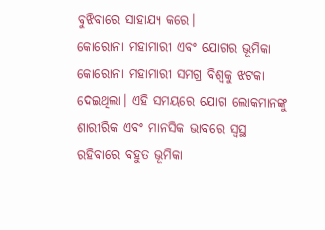ବୁଝିବାରେ ସାହାଯ୍ୟ କରେ।
କୋରୋନା ମହାମାରୀ ଏବଂ ଯୋଗର ଭୂମିକା
କୋରୋନା ମହାମାରୀ ସମଗ୍ର ବିଶ୍ୱକୁ ଝଟକା ଦେଇଥିଲା। ଏହି ସମୟରେ ଯୋଗ ଲୋକମାନଙ୍କୁ ଶାରୀରିକ ଏବଂ ମାନସିକ ଭାବରେ ସ୍ୱସ୍ଥ ରହିବାରେ ବହୁତ ଭୂମିକା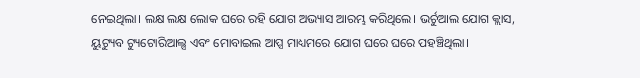ନେଇଥିଲା। ଲକ୍ଷ ଲକ୍ଷ ଲୋକ ଘରେ ରହି ଯୋଗ ଅଭ୍ୟାସ ଆରମ୍ଭ କରିଥିଲେ। ଭର୍ଚୁଆଲ ଯୋଗ କ୍ଲାସ, ୟୁଟ୍ୟୁବ ଟ୍ୟୁଟୋରିଆଲ୍ସ ଏବଂ ମୋବାଇଲ ଆପ୍ସ ମାଧ୍ୟମରେ ଯୋଗ ଘରେ ଘରେ ପହଞ୍ଚିଥିଲା।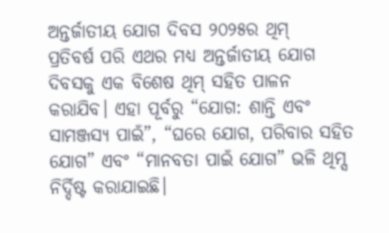ଅନ୍ତର୍ଜାତୀୟ ଯୋଗ ଦିବସ ୨୦୨୫ର ଥିମ୍
ପ୍ରତିବର୍ଷ ପରି ଏଥର ମଧ୍ୟ ଅନ୍ତର୍ଜାତୀୟ ଯୋଗ ଦିବସକୁ ଏକ ବିଶେଷ ଥିମ୍ ସହିତ ପାଳନ କରାଯିବ। ଏହା ପୂର୍ବରୁ “ଯୋଗ: ଶାନ୍ତି ଏବଂ ସାମଞ୍ଜସ୍ୟ ପାଇଁ”, “ଘରେ ଯୋଗ, ପରିବାର ସହିତ ଯୋଗ” ଏବଂ “ମାନବତା ପାଇଁ ଯୋଗ” ଭଳି ଥିମ୍ସ ନିର୍ଦ୍ଦିଷ୍ଟ କରାଯାଇଛି।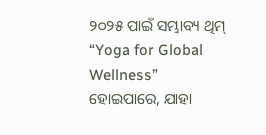୨୦୨୫ ପାଇଁ ସମ୍ଭାବ୍ୟ ଥିମ୍ “Yoga for Global Wellness” ହୋଇପାରେ, ଯାହା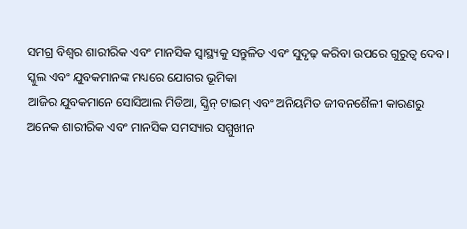ସମଗ୍ର ବିଶ୍ୱର ଶାରୀରିକ ଏବଂ ମାନସିକ ସ୍ୱାସ୍ଥ୍ୟକୁ ସନ୍ତୁଳିତ ଏବଂ ସୁଦୃଢ଼ କରିବା ଉପରେ ଗୁରୁତ୍ୱ ଦେବ।
ସ୍କୁଲ ଏବଂ ଯୁବକମାନଙ୍କ ମଧ୍ୟରେ ଯୋଗର ଭୂମିକା
ଆଜିର ଯୁବକମାନେ ସୋସିଆଲ ମିଡିଆ, ସ୍କ୍ରିନ୍ ଟାଇମ୍ ଏବଂ ଅନିୟମିତ ଜୀବନଶୈଳୀ କାରଣରୁ ଅନେକ ଶାରୀରିକ ଏବଂ ମାନସିକ ସମସ୍ୟାର ସମ୍ମୁଖୀନ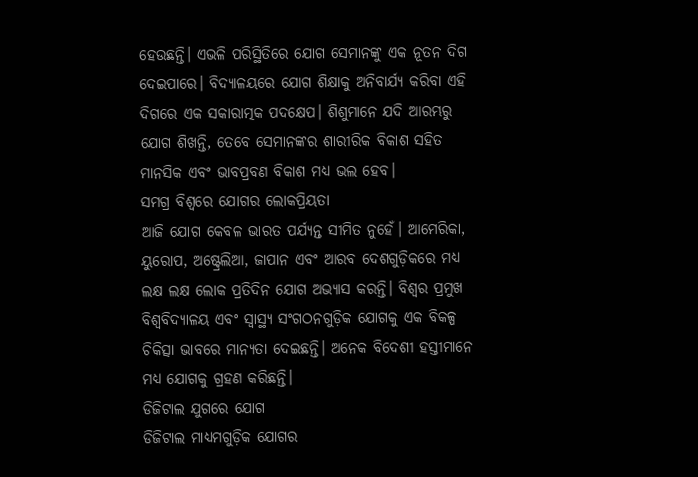ହେଉଛନ୍ତି। ଏଭଳି ପରିସ୍ଥିତିରେ ଯୋଗ ସେମାନଙ୍କୁ ଏକ ନୂତନ ଦିଗ ଦେଇପାରେ। ବିଦ୍ୟାଳୟରେ ଯୋଗ ଶିକ୍ଷାକୁ ଅନିବାର୍ଯ୍ୟ କରିବା ଏହି ଦିଗରେ ଏକ ସକାରାତ୍ମକ ପଦକ୍ଷେପ। ଶିଶୁମାନେ ଯଦି ଆରମ୍ଭରୁ ଯୋଗ ଶିଖନ୍ତି, ତେବେ ସେମାନଙ୍କର ଶାରୀରିକ ବିକାଶ ସହିତ ମାନସିକ ଏବଂ ଭାବପ୍ରବଣ ବିକାଶ ମଧ୍ୟ ଭଲ ହେବ।
ସମଗ୍ର ବିଶ୍ୱରେ ଯୋଗର ଲୋକପ୍ରିୟତା
ଆଜି ଯୋଗ କେବଳ ଭାରତ ପର୍ଯ୍ୟନ୍ତ ସୀମିତ ନୁହେଁ। ଆମେରିକା, ୟୁରୋପ, ଅଷ୍ଟ୍ରେଲିଆ, ଜାପାନ ଏବଂ ଆରବ ଦେଶଗୁଡ଼ିକରେ ମଧ୍ୟ ଲକ୍ଷ ଲକ୍ଷ ଲୋକ ପ୍ରତିଦିନ ଯୋଗ ଅଭ୍ୟାସ କରନ୍ତି। ବିଶ୍ୱର ପ୍ରମୁଖ ବିଶ୍ୱବିଦ୍ୟାଳୟ ଏବଂ ସ୍ୱାସ୍ଥ୍ୟ ସଂଗଠନଗୁଡ଼ିକ ଯୋଗକୁ ଏକ ବିକଳ୍ପ ଚିକିତ୍ସା ଭାବରେ ମାନ୍ୟତା ଦେଇଛନ୍ତି। ଅନେକ ବିଦେଶୀ ହସ୍ତୀମାନେ ମଧ୍ୟ ଯୋଗକୁ ଗ୍ରହଣ କରିଛନ୍ତି।
ଡିଜିଟାଲ ଯୁଗରେ ଯୋଗ
ଡିଜିଟାଲ ମାଧ୍ୟମଗୁଡ଼ିକ ଯୋଗର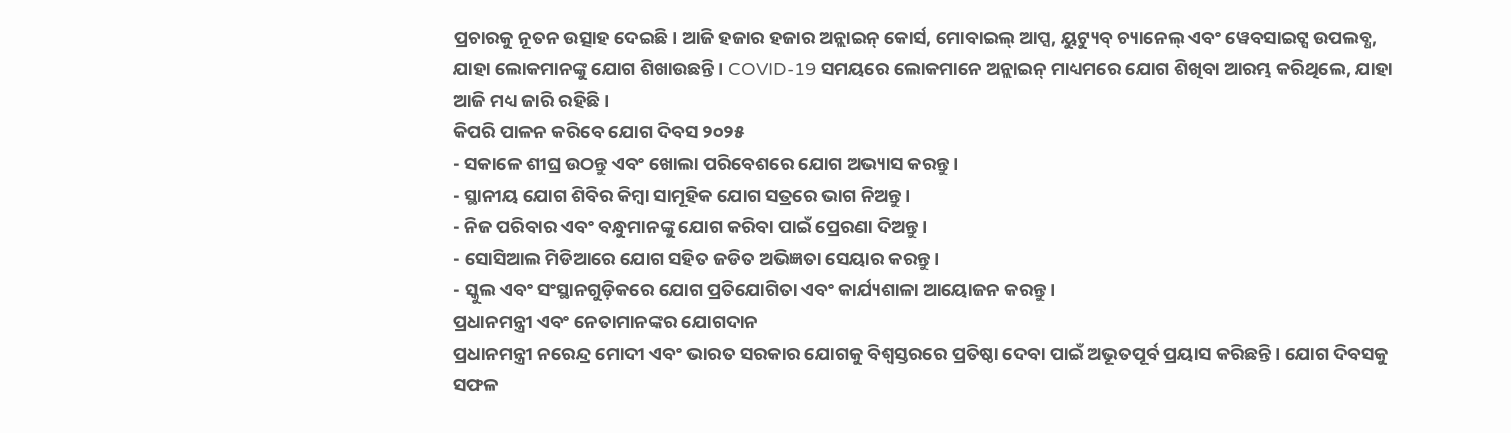ପ୍ରଚାରକୁ ନୂତନ ଉତ୍ସାହ ଦେଇଛି। ଆଜି ହଜାର ହଜାର ଅନ୍ଲାଇନ୍ କୋର୍ସ, ମୋବାଇଲ୍ ଆପ୍ସ, ୟୁଟ୍ୟୁବ୍ ଚ୍ୟାନେଲ୍ ଏବଂ ୱେବସାଇଟ୍ସ ଉପଲବ୍ଧ, ଯାହା ଲୋକମାନଙ୍କୁ ଯୋଗ ଶିଖାଉଛନ୍ତି। COVID-19 ସମୟରେ ଲୋକମାନେ ଅନ୍ଲାଇନ୍ ମାଧ୍ୟମରେ ଯୋଗ ଶିଖିବା ଆରମ୍ଭ କରିଥିଲେ, ଯାହା ଆଜି ମଧ୍ୟ ଜାରି ରହିଛି।
କିପରି ପାଳନ କରିବେ ଯୋଗ ଦିବସ ୨୦୨୫
- ସକାଳେ ଶୀଘ୍ର ଉଠନ୍ତୁ ଏବଂ ଖୋଲା ପରିବେଶରେ ଯୋଗ ଅଭ୍ୟାସ କରନ୍ତୁ।
- ସ୍ଥାନୀୟ ଯୋଗ ଶିବିର କିମ୍ବା ସାମୂହିକ ଯୋଗ ସତ୍ରରେ ଭାଗ ନିଅନ୍ତୁ।
- ନିଜ ପରିବାର ଏବଂ ବନ୍ଧୁମାନଙ୍କୁ ଯୋଗ କରିବା ପାଇଁ ପ୍ରେରଣା ଦିଅନ୍ତୁ।
- ସୋସିଆଲ ମିଡିଆରେ ଯୋଗ ସହିତ ଜଡିତ ଅଭିଜ୍ଞତା ସେୟାର କରନ୍ତୁ।
- ସ୍କୁଲ ଏବଂ ସଂସ୍ଥାନଗୁଡ଼ିକରେ ଯୋଗ ପ୍ରତିଯୋଗିତା ଏବଂ କାର୍ଯ୍ୟଶାଳା ଆୟୋଜନ କରନ୍ତୁ।
ପ୍ରଧାନମନ୍ତ୍ରୀ ଏବଂ ନେତାମାନଙ୍କର ଯୋଗଦାନ
ପ୍ରଧାନମନ୍ତ୍ରୀ ନରେନ୍ଦ୍ର ମୋଦୀ ଏବଂ ଭାରତ ସରକାର ଯୋଗକୁ ବିଶ୍ୱସ୍ତରରେ ପ୍ରତିଷ୍ଠା ଦେବା ପାଇଁ ଅଭୂତପୂର୍ବ ପ୍ରୟାସ କରିଛନ୍ତି। ଯୋଗ ଦିବସକୁ ସଫଳ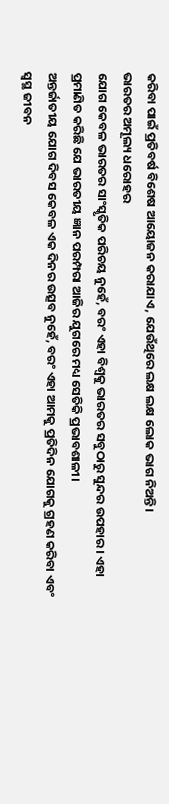କରିବା ପାଇଁ ପ୍ରତିବର୍ଷ ବିଶେଷ ଆୟୋଜନ କରାଯାଏ, ଯେଉଁଥିରେ ଲକ୍ଷ ଲକ୍ଷ ଲୋକ ଭାଗ ନିଅନ୍ତି।
ଭାରତର ଅମୂଲ୍ୟ ଧରୋହର
ଯୋଗ କେବଳ ଭାରତର ସାଂସ୍କୃତିକ ପରିଚୟ ନୁହେଁ, ବରଂ ଏହା ବିଶ୍ୱକୁ ଭାରତର ସବୁଠାରୁ ସୁନ୍ଦର ଉପହାର। ଏହା ପ୍ରମାଣିତ କରିଛି ଯେ ଭାରତୀୟ ଜ୍ଞାନ ପରମ୍ପରା ଆଜିର ଯୁଗରେ ମଧ୍ୟ ସେତିକି ପ୍ରଭାବଶାଳୀ।
ଅନ୍ତର୍ଜାତୀୟ ଯୋଗ ଦିବସ କେବଳ ଏକ ଦିନର ଉତ୍ସବ ନୁହେଁ, ବରଂ ଏହା ଆମକୁ ପ୍ରତିଦିନ ଯୋଗକୁ ଗ୍ରହଣ କରିବା ଏବଂ ସ୍ୱସ୍ଥ ଜୀବନ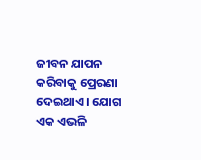ଜୀବନ ଯାପନ କରିବାକୁ ପ୍ରେରଣା ଦେଇଥାଏ। ଯୋଗ ଏକ ଏଭଳି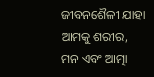ଜୀବନଶୈଳୀ ଯାହା ଆମକୁ ଶରୀର, ମନ ଏବଂ ଆତ୍ମା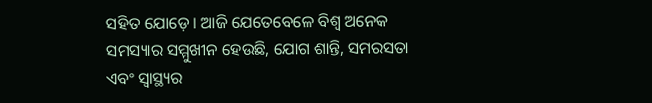ସହିତ ଯୋଡ଼େ। ଆଜି ଯେତେବେଳେ ବିଶ୍ୱ ଅନେକ ସମସ୍ୟାର ସମ୍ମୁଖୀନ ହେଉଛି, ଯୋଗ ଶାନ୍ତି, ସମରସତା ଏବଂ ସ୍ୱାସ୍ଥ୍ୟର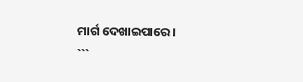ମାର୍ଗ ଦେଖାଇପାରେ।
```